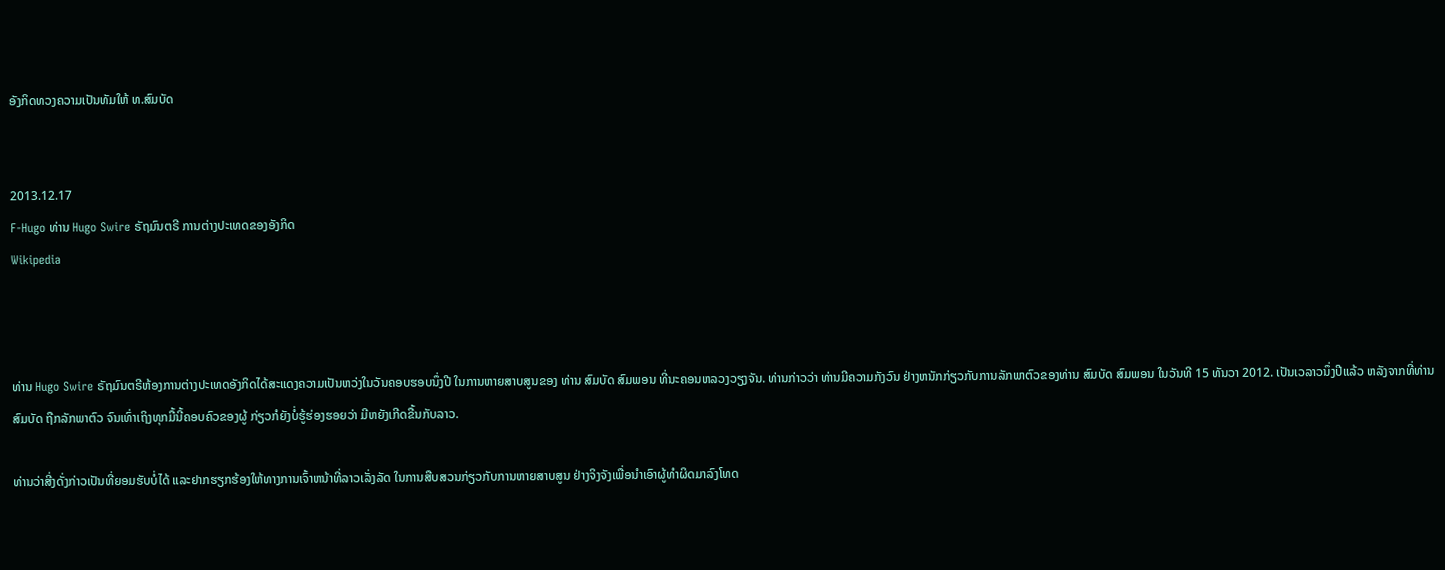ອັງກິດທວງຄວາມເປັນທັມໃຫ້ ທ.ສົມບັດ


2013.12.17
F-Hugo ທ່ານ Hugo Swire ຣັຖມົນຕຣີ ການຕ່າງປະເທດຂອງອັງກິດ
Wikipedia



ທ່ານ Hugo Swire ຣັຖມົນຕຣີຫ້ອງການຕ່າງປະເທດອັງກິດໄດ້ສະແດງຄວາມເປັນຫວ່ງໃນວັນຄອບຮອບນຶ່ງປີ ໃນການຫາຍສາບສູນຂອງ ທ່ານ ສົມບັດ ສົມພອນ ທີ່ນະຄອນຫລວງວຽງຈັນ. ທ່ານກ່າວວ່າ ທ່ານມີຄວາມກັງວົນ ຢ່າງຫນັກກ່ຽວກັບການລັກພາຕົວຂອງທ່ານ ສົມບັດ ສົມພອນ ໃນວັນທີ 15 ທັນວາ 2012. ເປັນເວລາວນຶ່ງປີແລ້ວ ຫລັງຈາກທີ່ທ່ານສົມບັດ ຖືກລັກພາຕົວ ຈົນເທົ່າເຖິງທຸກມື້ນີ້ຄອບຄົວຂອງຜູ້ ກ່ຽວກໍຍັງບໍ່ຮູ້ຮ່ອງຮອຍວ່າ ມີຫຍັງເກີດຂື້ນກັບລາວ.

ທ່ານວ່າສີ່ງດັ່ງກ່າວເປັນທີ່ຍອມຮັບບໍ່ໄດ້ ແລະຢາກຮຽກຮ້ອງໃຫ້ທາງການເຈົ້າຫນ້າທີ່ລາວເລັ່ງລັດ ໃນການສືບສວນກ່ຽວກັບການຫາຍສາບສູນ ຢ່າງຈິງຈັງເພື່ອນຳເອົາຜູ້ທໍາຜິດມາລົງໂທດ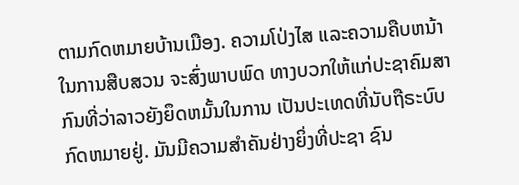ຕາມກົດຫມາຍບ້ານເມືອງ. ຄວາມໂປ່ງໄສ ແລະຄວາມຄືບຫນ້າໃນການສືບສວນ ຈະສົ່ງພາບພົດ ທາງບວກໃຫ້ແກ່ປະຊາຄົມສາກົນທີ່ວ່າລາວຍັງຍຶດຫມັ້ນໃນການ ເປັນປະເທດທີ່ນັບຖືຣະບົບກົດຫມາຍຢູ່. ມັນມີຄວາມສໍາຄັນຢ່າງຍິ່ງທີ່ປະຊາ ຊົນ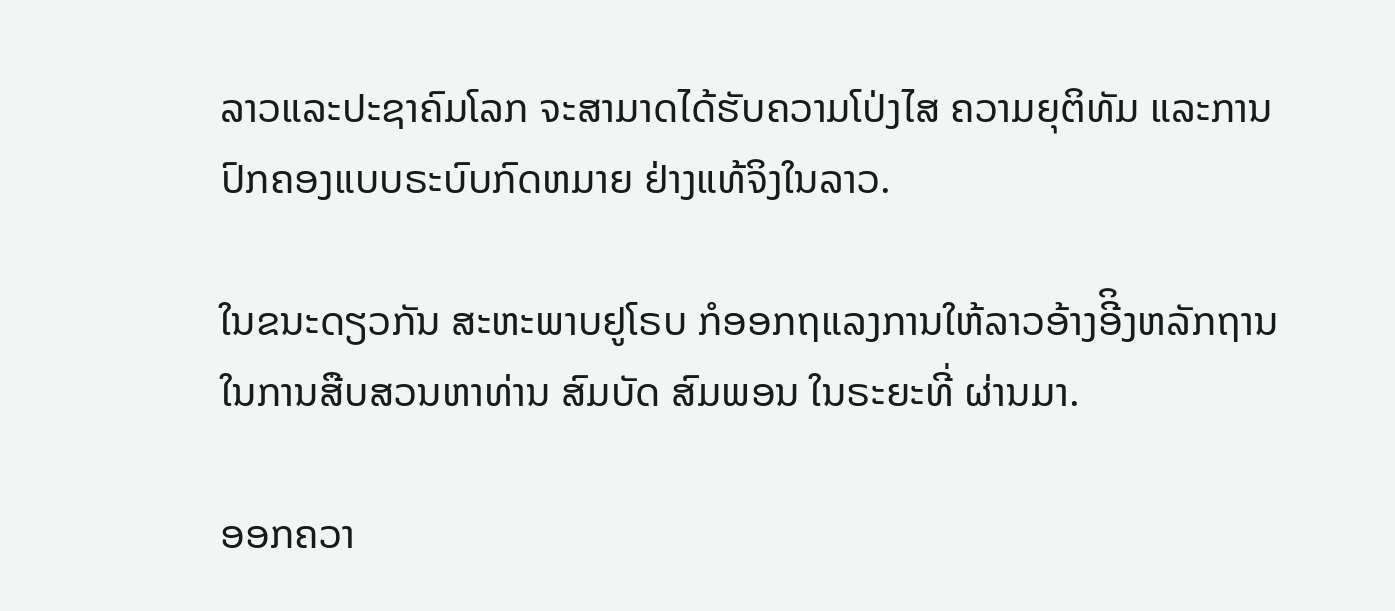ລາວແລະປະຊາຄົມໂລກ ຈະສາມາດໄດ້ຮັບຄວາມໂປ່ງໄສ ຄວາມຍຸຕິທັມ ແລະການປົກຄອງແບບຣະບົບກົດຫມາຍ ຢ່າງແທ້ຈິງໃນລາວ.

ໃນຂນະດຽວກັນ ສະຫະພາບຢູໂຣບ ກໍອອກຖແລງການໃຫ້ລາວອ້າງອີິງຫລັກຖານ ໃນການສືບສວນຫາທ່ານ ສົມບັດ ສົມພອນ ໃນຣະຍະທີ່ ຜ່ານມາ.

ອອກຄວາ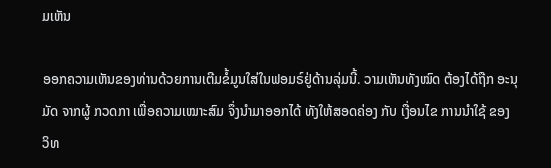ມເຫັນ

ອອກຄວາມເຫັນຂອງທ່ານດ້ວຍການເຕີມຂໍ້ມູນໃສ່ໃນຟອມຣ໌ຢູ່ດ້ານລຸ່ມນີ້. ວາມເຫັນທັງໝົດ ຕ້ອງໄດ້ຖືກ ອະນຸມັດ ຈາກຜູ້ ກວດກາ ເພື່ອຄວາມເໝາະສົມ ຈຶ່ງນໍາມາອອກໄດ້ ທັງໃຫ້ສອດຄ່ອງ ກັບ ເງື່ອນໄຂ ການນຳໃຊ້ ຂອງ ວິທ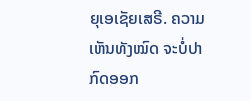ຍຸເອເຊັຍເສຣີ. ຄວາມເຫັນທັງໝົດ ຈະບໍ່ປາກົດອອກ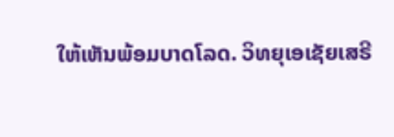ໃຫ້ເຫັນພ້ອມບາດໂລດ. ວິທຍຸເອເຊັຍເສຣີ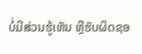ບໍ່ມີສ່ວນຮູ້ເຫັນ ຫຼືຮັບຜິດຊອ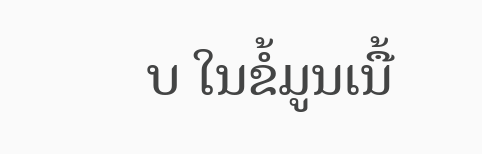ບ ໃນຂໍ້ມູນເນື້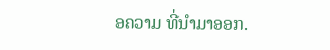ອຄວາມ ທີ່ນໍາມາອອກ.